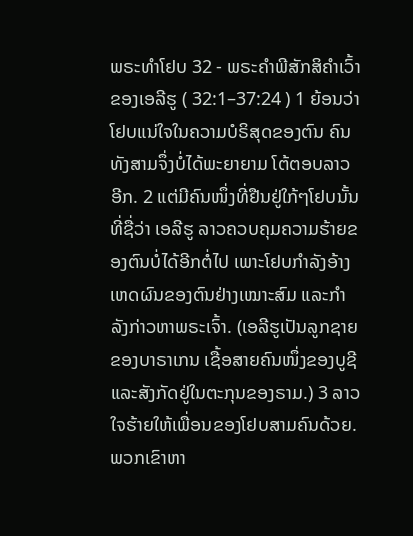ພຣະທຳໂຢບ 32 - ພຣະຄຳພີສັກສິຄຳເວົ້າຂອງເອລີຮູ ( 32:1–37:24 ) 1 ຍ້ອນວ່າໂຢບແນ່ໃຈໃນຄວາມບໍຣິສຸດຂອງຕົນ ຄົນທັງສາມຈຶ່ງບໍ່ໄດ້ພະຍາຍາມ ໂຕ້ຕອບລາວອີກ. 2 ແຕ່ມີຄົນໜຶ່ງທີ່ຢືນຢູ່ໃກ້ໆໂຢບນັ້ນທີ່ຊື່ວ່າ ເອລີຮູ ລາວຄວບຄຸມຄວາມຮ້າຍຂອງຕົນບໍ່ໄດ້ອີກຕໍ່ໄປ ເພາະໂຢບກຳລັງອ້າງເຫດຜົນຂອງຕົນຢ່າງເໝາະສົມ ແລະກຳລັງກ່າວຫາພຣະເຈົ້າ. (ເອລີຮູເປັນລູກຊາຍຂອງບາຣາເກນ ເຊື້ອສາຍຄົນໜຶ່ງຂອງບູຊີ ແລະສັງກັດຢູ່ໃນຕະກຸນຂອງຣາມ.) 3 ລາວໃຈຮ້າຍໃຫ້ເພື່ອນຂອງໂຢບສາມຄົນດ້ວຍ. ພວກເຂົາຫາ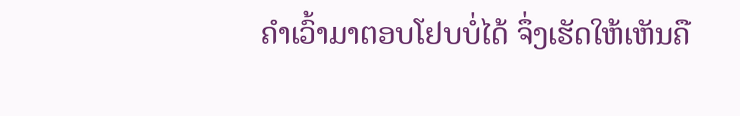ຄຳເວົ້າມາຕອບໂຢບບໍ່ໄດ້ ຈຶ່ງເຮັດໃຫ້ເຫັນຄື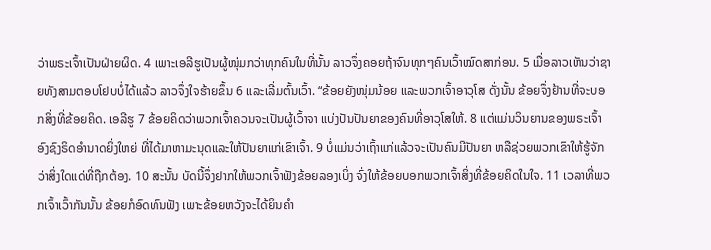ວ່າພຣະເຈົ້າເປັນຝ່າຍຜິດ. 4 ເພາະເອລີຮູເປັນຜູ້ໜຸ່ມກວ່າທຸກຄົນໃນທີ່ນັ້ນ ລາວຈຶ່ງຄອຍຖ້າຈົນທຸກໆຄົນເວົ້າໝົດສາກ່ອນ. 5 ເມື່ອລາວເຫັນວ່າຊາຍທັງສາມຕອບໂຢບບໍ່ໄດ້ແລ້ວ ລາວຈຶ່ງໃຈຮ້າຍຂຶ້ນ 6 ແລະເລີ່ມຕົ້ນເວົ້າ. “ຂ້ອຍຍັງໜຸ່ມນ້ອຍ ແລະພວກເຈົ້າອາວຸໂສ ດັ່ງນັ້ນ ຂ້ອຍຈຶ່ງຢ້ານທີ່ຈະບອກສິ່ງທີ່ຂ້ອຍຄິດ. ເອລີຮູ 7 ຂ້ອຍຄິດວ່າພວກເຈົ້າຄວນຈະເປັນຜູ້ເວົ້າຈາ ແບ່ງປັນປັນຍາຂອງຄົນທີ່ອາວຸໂສໃຫ້. 8 ແຕ່ແມ່ນວິນຍານຂອງພຣະເຈົ້າອົງຊົງຣິດອຳນາດຍິ່ງໃຫຍ່ ທີ່ໄດ້ມາຫາມະນຸດແລະໃຫ້ປັນຍາແກ່ເຂົາເຈົ້າ. 9 ບໍ່ແມ່ນວ່າເຖົ້າແກ່ແລ້ວຈະເປັນຄົນມີປັນຍາ ຫລືຊ່ວຍພວກເຂົາໃຫ້ຮູ້ຈັກວ່າສິ່ງໃດແດ່ທີ່ຖືກຕ້ອງ. 10 ສະນັ້ນ ບັດນີ້ຈຶ່ງຢາກໃຫ້ພວກເຈົ້າຟັງຂ້ອຍລອງເບິ່ງ ຈົ່ງໃຫ້ຂ້ອຍບອກພວກເຈົ້າສິ່ງທີ່ຂ້ອຍຄິດໃນໃຈ. 11 ເວລາທີ່ພວກເຈົ້າເວົ້າກັນນັ້ນ ຂ້ອຍກໍອົດທົນຟັງ ເພາະຂ້ອຍຫວັງຈະໄດ້ຍິນຄຳ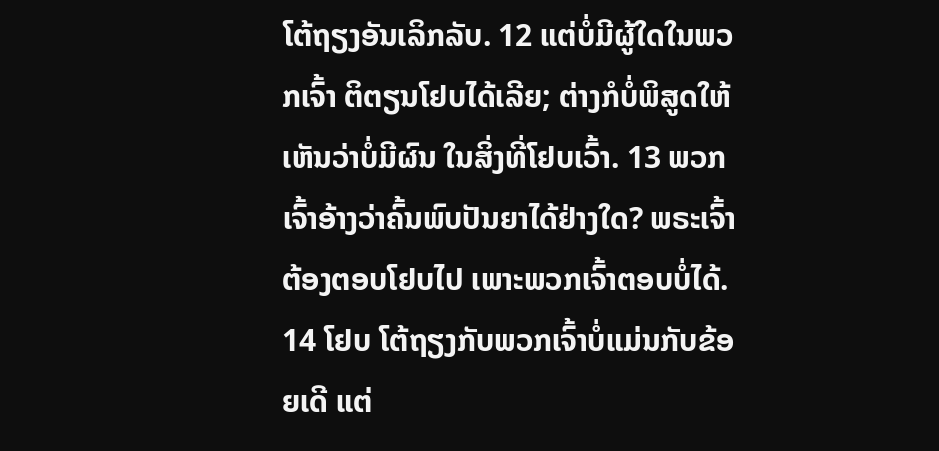ໂຕ້ຖຽງອັນເລິກລັບ. 12 ແຕ່ບໍ່ມີຜູ້ໃດໃນພວກເຈົ້າ ຕິຕຽນໂຢບໄດ້ເລີຍ; ຕ່າງກໍບໍ່ພິສູດໃຫ້ເຫັນວ່າບໍ່ມີຜົນ ໃນສິ່ງທີ່ໂຢບເວົ້າ. 13 ພວກເຈົ້າອ້າງວ່າຄົ້ນພົບປັນຍາໄດ້ຢ່າງໃດ? ພຣະເຈົ້າຕ້ອງຕອບໂຢບໄປ ເພາະພວກເຈົ້າຕອບບໍ່ໄດ້. 14 ໂຢບ ໂຕ້ຖຽງກັບພວກເຈົ້າບໍ່ແມ່ນກັບຂ້ອຍເດີ ແຕ່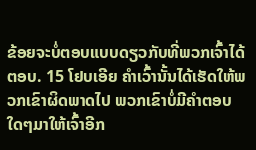ຂ້ອຍຈະບໍ່ຕອບແບບດຽວກັບທີ່ພວກເຈົ້າໄດ້ຕອບ. 15 ໂຢບເອີຍ ຄຳເວົ້ານັ້ນໄດ້ເຮັດໃຫ້ພວກເຂົາຜິດພາດໄປ ພວກເຂົາບໍ່ມີຄຳຕອບໃດໆມາໃຫ້ເຈົ້າອີກ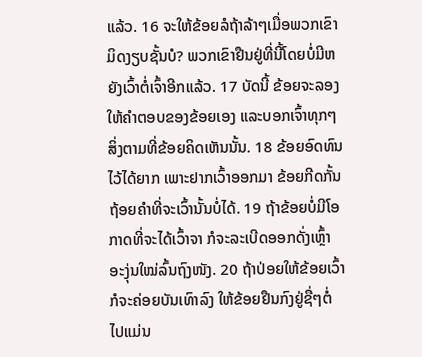ແລ້ວ. 16 ຈະໃຫ້ຂ້ອຍລໍຖ້າລ້າໆເມື່ອພວກເຂົາມິດງຽບຊັ້ນບໍ? ພວກເຂົາຢືນຢູ່ທີ່ນີ້ໂດຍບໍ່ມີຫຍັງເວົ້າຕໍ່ເຈົ້າອີກແລ້ວ. 17 ບັດນີ້ ຂ້ອຍຈະລອງໃຫ້ຄຳຕອບຂອງຂ້ອຍເອງ ແລະບອກເຈົ້າທຸກໆສິ່ງຕາມທີ່ຂ້ອຍຄິດເຫັນນັ້ນ. 18 ຂ້ອຍອົດທົນໄວ້ໄດ້ຍາກ ເພາະຢາກເວົ້າອອກມາ ຂ້ອຍກີດກັ້ນຖ້ອຍຄຳທີ່ຈະເວົ້ານັ້ນບໍ່ໄດ້. 19 ຖ້າຂ້ອຍບໍ່ມີໂອກາດທີ່ຈະໄດ້ເວົ້າຈາ ກໍຈະລະເບີດອອກດັ່ງເຫຼົ້າອະງຸ່ນໃໝ່ລົ້ນຖົງໜັງ. 20 ຖ້າປ່ອຍໃຫ້ຂ້ອຍເວົ້າ ກໍຈະຄ່ອຍບັນເທົາລົງ ໃຫ້ຂ້ອຍຢືນກົງຢູ່ຊື່ໆຕໍ່ໄປແມ່ນ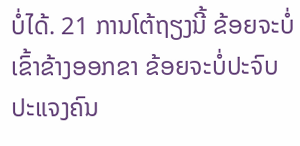ບໍ່ໄດ້. 21 ການໂຕ້ຖຽງນີ້ ຂ້ອຍຈະບໍ່ເຂົ້າຂ້າງອອກຂາ ຂ້ອຍຈະບໍ່ປະຈົບປະແຈງຄົນ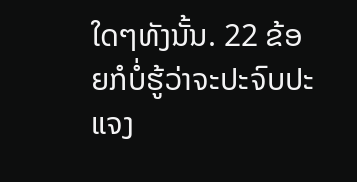ໃດໆທັງນັ້ນ. 22 ຂ້ອຍກໍບໍ່ຮູ້ວ່າຈະປະຈົບປະແຈງ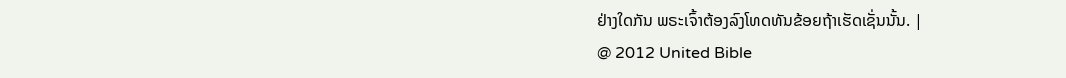ຢ່າງໃດກັນ ພຣະເຈົ້າຕ້ອງລົງໂທດທັນຂ້ອຍຖ້າເຮັດເຊັ່ນນັ້ນ. |
@ 2012 United Bible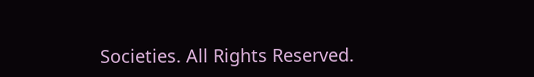Societies. All Rights Reserved.